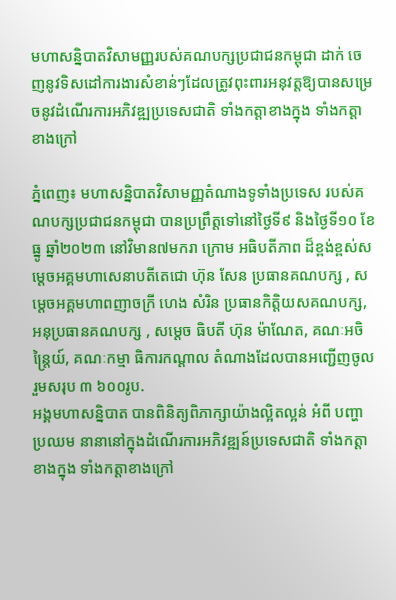មហាសន្និបាតវិសាមញ្ញរបស់គណបក្សប្រជាជនកម្ពុជា ដាក់ ចេញនូវទិសដៅការងារសំខាន់ៗដែលត្រូវពុះពារអនុវត្តឱ្យបានសម្រេចនូវដំណើរការអភិវឌ្ឍប្រទេសជាតិ ទាំងកត្តាខាងក្នុង ទាំងកត្តាខាងក្រៅ

ភ្នំពេញ៖ មហាសន្និបាតវិសាមញ្ញតំណាងទូទាំងប្រទេស របស់គណបក្សប្រជាជនកម្ពុជា បានប្រព្រឹត្តទៅនៅថ្ងៃទី៩ និងថ្ងៃទី១០ ខែធ្នូ ឆ្នាំ២០២៣ នៅវិមាន៧មករា ក្រោម អធិបតីភាព ដ៏ខ្ពង់ខ្ពស់សម្ដេចអគ្គមហាសេនាបតីតេជោ ហ៊ុន សែន ប្រធានគណបក្ស , សម្តេចអគ្គមហាពញាចក្រី ហេង សំរិន ប្រធានកិត្តិយសគណបក្ស, អនុប្រធានគណបក្ស , សម្តេច ធិបតី ហ៊ុន ម៉ាណែត, គណៈអចិន្ត្រៃយ៍, គណៈកម្មា ធិការកណ្តាល តំណាងដែលបានអញ្ជើញចូលរួមសរុប ៣ ៦០០រូប.
អង្គមហាសន្និបាត បានពិនិត្យពិភាក្សាយ៉ាងល្អិតល្អន់ អំពី បញ្ហា ប្រឈម នានានៅក្នុងដំណើរការអភិវឌ្ឍន៍ប្រទេសជាតិ ទាំងកត្តាខាងក្នុង ទាំងកត្តាខាងក្រៅ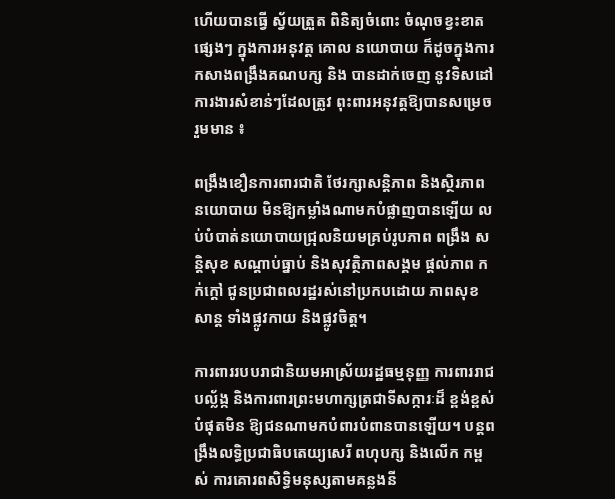ហើយបានធ្វើ ស្វ័យត្រួត ពិនិត្យចំពោះ ចំណុចខ្វះខាតផ្សេងៗ ក្នុងការអនុវត្ត គោល នយោបាយ ក៏ដូចក្នុងការកសាងពង្រឹងគណបក្ស និង បានដាក់ចេញ នូវទិសដៅការងារសំខាន់ៗដែលត្រូវ ពុះពារអនុវត្តឱ្យបានសម្រេច រួមមាន ៖

ពង្រឹងខឿនការពារជាតិ ថែរក្សាសន្តិភាព និងស្ថិរភាព នយោបាយ មិនឱ្យកម្លាំងណាមកបំផ្លាញបានឡើយ លប់បំបាត់នយោបាយជ្រុលនិយមគ្រប់រូបភាព ពង្រឹង សន្តិសុខ សណ្តាប់ធ្នាប់ និងសុវត្ថិភាពសង្គម ផ្តល់ភាព កក់ក្តៅ ជូនប្រជាពលរដ្ឋរស់នៅប្រកបដោយ ភាពសុខសាន្ត ទាំងផ្លូវកាយ និងផ្លូវចិត្ត។

ការពាររបបរាជានិយមអាស្រ័យរដ្ឋធម្មនុញ្ញ ការពាររាជបល្ល័ង្ក និងការពារព្រះមហាក្សត្រជាទីសក្ការៈដ៏ ខ្ពង់ខ្ពស់បំផុតមិន ឱ្យជនណាមកបំពារបំពានបានឡើយ។ បន្តពង្រឹងលទ្ធិប្រជាធិបតេយ្យសេរី ពហុបក្ស និងលើក កម្ពស់ ការគោរពសិទ្ធិមនុស្សតាមគន្លងនី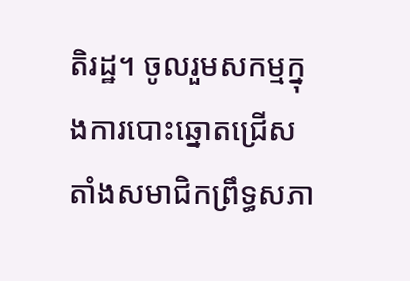តិរដ្ឋ។ ចូលរួមសកម្មក្នុងការបោះឆ្នោតជ្រើសតាំងសមាជិកព្រឹទ្ធសភា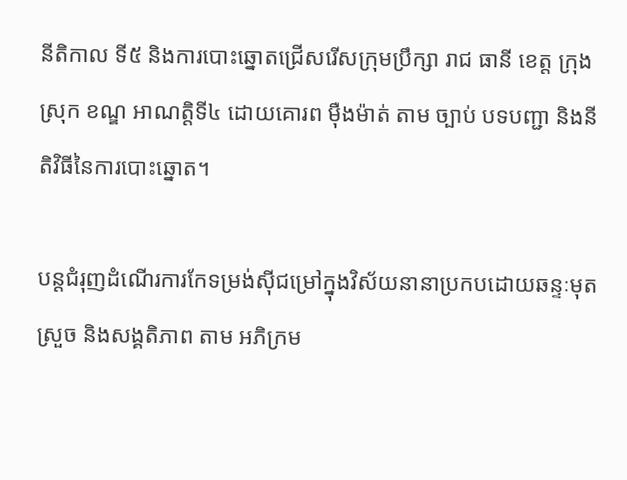នីតិកាល ទី៥ និងការបោះឆ្នោតជ្រើសរើសក្រុមប្រឹក្សា រាជ ធានី ខេត្ត ក្រុង ស្រុក ខណ្ឌ អាណត្តិទី៤ ដោយគោរព ម៉ឺងម៉ាត់ តាម ច្បាប់ បទបញ្ជា និងនីតិវិធីនៃការបោះឆ្នោត។

បន្តជំរុញដំណើរការកែទម្រង់ស៊ីជម្រៅក្នុងវិស័យនានាប្រកបដោយឆន្ទៈមុតស្រួច និងសង្គតិភាព តាម អភិក្រម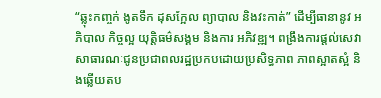“ឆ្លុះកញ្ចក់ ងូតទឹក ដុសក្អែល ព្យាបាល និងវះកាត់” ដើម្បីធានានូវ អភិបាល កិច្ចល្អ យុត្តិធម៌សង្គម និងការ អភិវឌ្ឍ។ ពង្រឹងការផ្តល់សេវាសាធារណៈជូនប្រជាពលរដ្ឋប្រកបដោយប្រសិទ្ធភាព ភាពស្អាតស្អំ និងឆ្លើយតប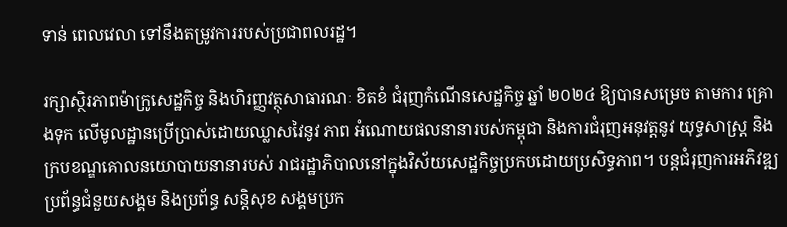ទាន់ ពេលវេលា ទៅនឹងតម្រូវការរបស់ប្រជាពលរដ្ឋ។

រក្សាស្ថិរភាពម៉ាក្រូសេដ្ឋកិច្ច និងហិរញ្ញវត្ថុសាធារណៈ ខិតខំ ជំរុញកំណើនសេដ្ឋកិច្ច ឆ្នាំ ២០២៤ ឱ្យបានសម្រេច តាមការ គ្រោងទុក លើមូលដ្ឋានប្រើប្រាស់ដោយឈ្លាសវៃនូវ ភាព អំណោយផលនានារបស់កម្ពុជា និងការជំរុញអនុវត្តនូវ យុទ្ធសាស្ត្រ និងក្របខណ្ឌគោលនយោបាយនានារបស់ រាជរដ្ឋាភិបាលនៅក្នុងវិស័យសេដ្ឋកិច្ចប្រកបដោយប្រសិទ្ធភាព។ បន្តជំរុញការអភិវឌ្ឍប្រព័ន្ធជំនួយសង្គម និងប្រព័ន្ធ សន្តិសុខ សង្គមប្រក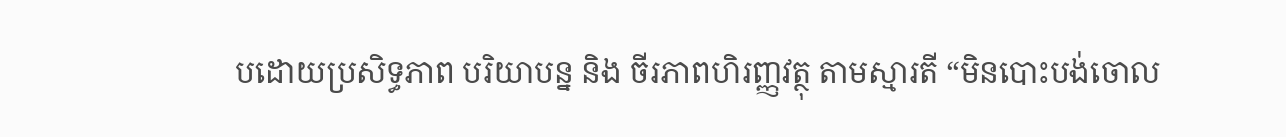បដោយប្រសិទ្ធភាព បរិយាបន្ន និង ចីរភាពហិរញ្ញវត្ថុ តាមស្មារតី “មិនបោះបង់ចោល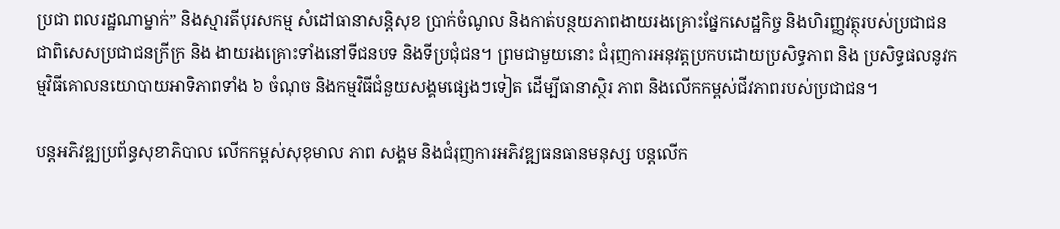ប្រជា ពលរដ្ឋណាម្នាក់” និងស្មារតីបុរសកម្ម សំដៅធានាសន្តិសុខ ប្រាក់ចំណូល និងកាត់បន្ថយភាពងាយរងគ្រោះផ្នែកសេដ្ឋកិច្ច និងហិរញ្ញវត្ថុរបស់ប្រជាជន ជាពិសេសប្រជាជនក្រីក្រ និង ងាយរងគ្រោះទាំងនៅទីជនបទ និងទីប្រជុំជន។ ព្រមជាមួយនោះ ជំរុញការអនុវត្តប្រកបដោយប្រសិទ្ធភាព និង ប្រសិទ្ធផលនូវកម្មវិធីគោលនយោបាយអាទិភាពទាំង ៦ ចំណុច និងកម្មវិធីជំនួយសង្គមផ្សេងៗទៀត ដើម្បីធានាស្ថិរ ភាព និងលើកកម្ពស់ជីវភាពរបស់ប្រជាជន។

បន្តអភិវឌ្ឍប្រព័ន្ធសុខាភិបាល លើកកម្ពស់សុខុមាល ភាព សង្គម និងជំរុញការអភិវឌ្ឍធនធានមនុស្ស បន្តលើក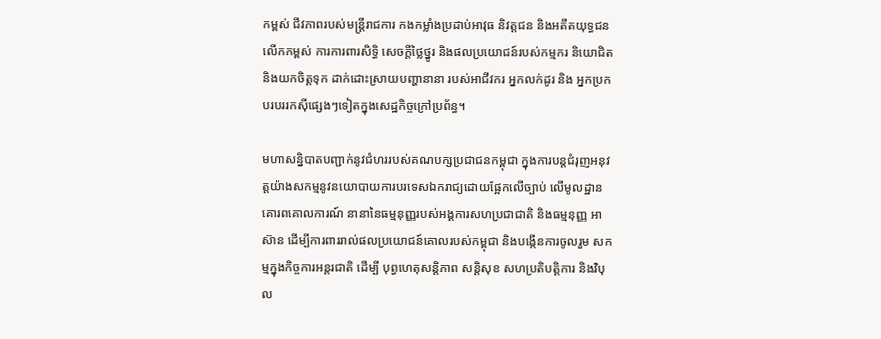កម្ពស់ ជីវភាពរបស់មន្ត្រីរាជការ កងកម្លាំងប្រដាប់អាវុធ និវត្តជន និងអតីតយុទ្ធជន លើកកម្ពស់ ការការពារសិទ្ធិ សេចក្តីថ្លៃថ្នូរ និងផលប្រយោជន៍របស់កម្មករ និយោជិត និងយកចិត្តទុក ដាក់ដោះស្រាយបញ្ហានានា របស់អាជីវករ អ្នកលក់ដូរ និង អ្នកប្រកបរបររកស៊ីផ្សេងៗទៀតក្នុងសេដ្ឋកិច្ចក្រៅប្រព័ន្ធ។

មហាសន្និបាតបញ្ជាក់នូវជំហររបស់គណបក្សប្រជាជនកម្ពុជា ក្នុងការបន្តជំរុញអនុវត្តយ៉ាងសកម្មនូវនយោបាយការបរទេសឯករាជ្យដោយផ្អែកលើច្បាប់ លើមូលដ្ឋានគោរពគោលការណ៍ នានានៃធម្មនុញ្ញរបស់អង្គការសហប្រជាជាតិ និងធម្មនុញ្ញ អាស៊ាន ដើម្បីការពាររាល់ផលប្រយោជន៍គោលរបស់កម្ពុជា និងបង្កើនការចូលរួម សកម្មក្នុងកិច្ចការអន្តរជាតិ ដើម្បី បុព្វហេតុសន្តិភាព សន្តិសុខ សហប្រតិបត្តិការ និងវិបុល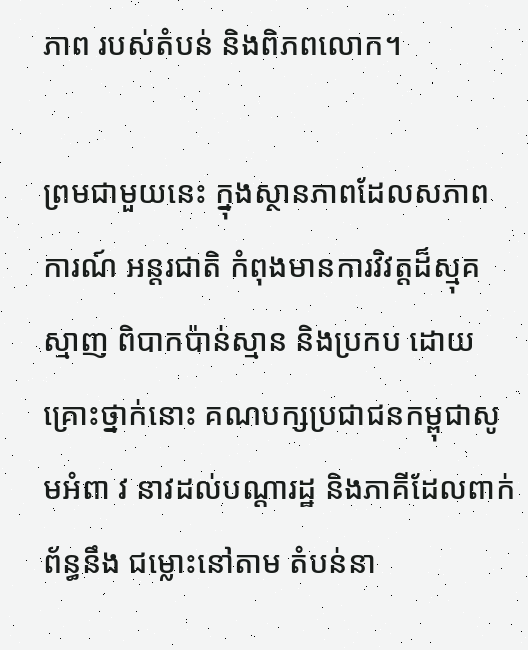ភាព របស់តំបន់ និងពិភពលោក។

ព្រមជាមួយនេះ ក្នុងស្ថានភាពដែលសភាពការណ៍ អន្តរជាតិ កំពុងមានការវិវត្តដ៏ស្មុគស្មាញ ពិបាកប៉ាន់ស្មាន និងប្រកប ដោយគ្រោះថ្នាក់នោះ គណបក្សប្រជាជនកម្ពុជាសូមអំពា វ នាវដល់បណ្តារដ្ឋ និងភាគីដែលពាក់ព័ន្ធនឹង ជម្លោះនៅតាម តំបន់នា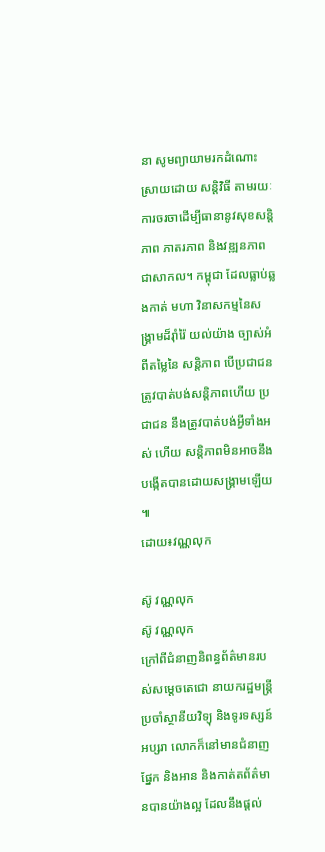នា សូមព្យាយាមរកដំណោះស្រាយដោយ សន្តិវិធី តាមរយៈការចរចាដើម្បីធានានូវសុខសន្តិ ភាព ភាតរភាព និងវឌ្ឍនភាពជាសាកល។ កម្ពុជា ដែលធ្លាប់ឆ្លងកាត់ មហា វិនាសកម្មនៃសង្គ្រាមដ៏រ៉ាំរ៉ៃ យល់យ៉ាង ច្បាស់អំពីតម្លៃនៃ សន្តិភាព បើប្រជាជនត្រូវបាត់បង់សន្តិភាពហើយ ប្រជាជន នឹងត្រូវបាត់បង់អ្វីទាំងអស់ ហើយ សន្តិភាពមិនអាចនឹង បង្កើតបានដោយសង្គ្រាមឡើយ ៕
ដោយ៖វណ្ណលុក

ស៊ូ វណ្ណលុក
ស៊ូ វណ្ណលុក
ក្រៅពីជំនាញនិពន្ធព័ត៌មានរបស់សម្ដេចតេជោ នាយករដ្ឋមន្ត្រីប្រចាំស្ថានីយវិទ្យុ និងទូរទស្សន៍អប្សរា លោកក៏នៅមានជំនាញផ្នែក និងអាន និងកាត់តព័ត៌មានបានយ៉ាងល្អ ដែលនឹងផ្ដល់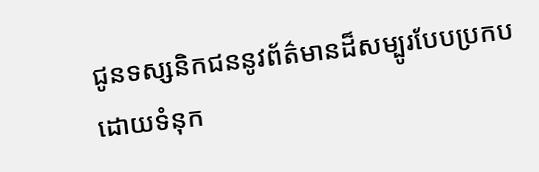ជូនទស្សនិកជននូវព័ត៌មានដ៏សម្បូរបែបប្រកបដោយទំនុក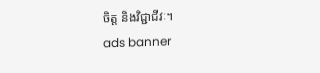ចិត្ត និងវិជ្ជាជីវៈ។
ads banner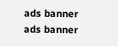ads banner
ads banner